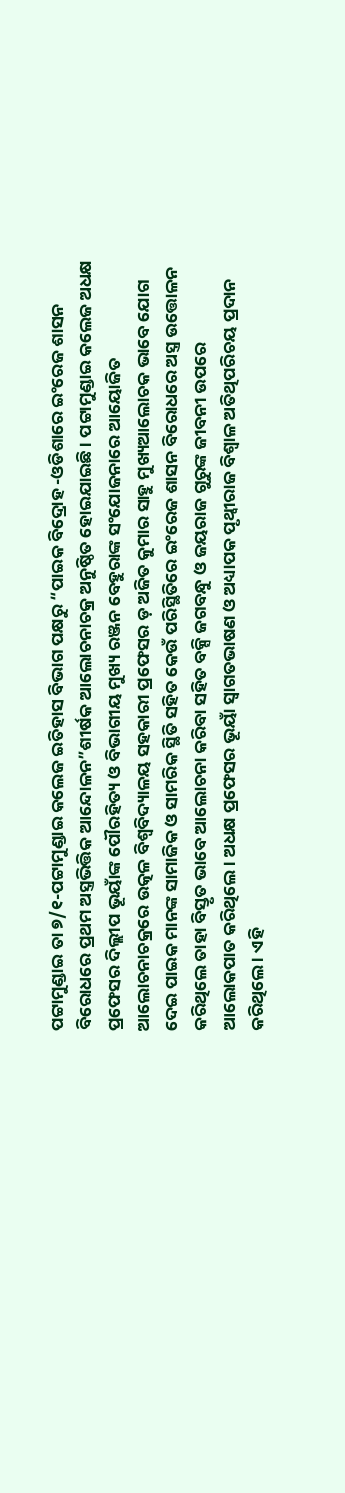ପଟ୍ଟାମୁଣ୍ଡାଇ ତା ୭/୧-ପଟ୍ଟାମୁଣ୍ଡାଇ କଲେଜ ଇତିହାସ ବିଭାଗ ପକ୍ଷରୁ “ପାଇକ ବିଦ୍ରୋହ -ଓଡିଶାରେ ଇଂରେଜ ଶାସନ ବିରୋଧରେ ପ୍ରଥମ ଅସ୍ତ୍ରଭିତ୍ତିକ ଆନ୍ଦୋଳନ”ଶୀର୍ଷକ ଆଲୋଚନାଚକ୍ର ଅନୁଷ୍ଠିତ ହୋଇଯାଇଛି । ପଟ୍ଟାମୁଣ୍ଡାଇ କଲେଜ ଅଧକ୍ଷ ପ୍ରଫେସର ଦିଲ୍ଲୀପ ଭୂୟାଁଙ୍କ ପୌରହିତ୍ୟ ଓ ବିଭାଗୀୟ ମୁଖ୍ୟ ରଞ୍ଜନ ବେହୁରାଙ୍କ ସଂଯୋଜନାରେ ଆୟୋଜିତ ଆଲୋଚନାଚକ୍ରରେ ଉତ୍କଳ ବିଶ୍ୱବିଦ୍ୟାଳୟ ସହକାରୀ ପ୍ରଫେସର ଡ଼ ଅଜିତ କୁମାର ସାହୁ ମୁଖ୍ୟଆଲୋଚକ ଭାବେ ଯୋଗ ଦେଇ ପାଇକ ମାନଙ୍କ ସାମାଜିକ ଓ ସାମରିକ ସ୍ଥିତି ସହିତ କେଉଁ ପରିସ୍ଥିତିରେ ଇଂରେଜ ଶାସନ ବିରୋଧରେ ଅସ୍ତ୍ର ଉତ୍ତୋଳନ କରିଥିଲେ ତାହା ବିସ୍ତୃତ ଭାବେ ଆଲୋଚନା କରିବା ସହିତ ବକ୍ସି ଜଗବନ୍ଧୁ ଓ ଜୟରାଜ ଗୁରୁଙ୍କ ଜୀବନୀ ଉପରେ ଆଲୋକପାତ କରିଥିଲେ। ଅଧକ୍ଷ ପ୍ରଫେସର ଭୂୟାଁ ସ୍ୱାଗତଭାଷଣ ଓ ଅଧ୍ୟାପକ ପୃଥ୍ୱୀରାଜ ବିଶ୍ୱାଳ ଅତିଥିପରିଚୟ ପ୍ରଦାନ କରିଥିଲେ । ଏହି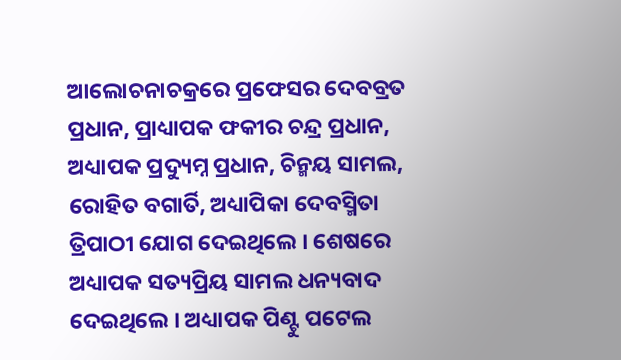ଆଲୋଚନାଚକ୍ରରେ ପ୍ରଫେସର ଦେବବ୍ରତ ପ୍ରଧାନ, ପ୍ରାଧ୍ୟାପକ ଫକୀର ଚନ୍ଦ୍ର ପ୍ରଧାନ, ଅଧ୍ୟାପକ ପ୍ରଦ୍ୟୁମ୍ନ ପ୍ରଧାନ, ଚିନ୍ମୟ ସାମଲ, ରୋହିତ ବଗାର୍ତି, ଅଧ୍ୟାପିକା ଦେବସ୍ମିତା ତ୍ରିପାଠୀ ଯୋଗ ଦେଇଥିଲେ । ଶେଷରେ ଅଧ୍ୟାପକ ସତ୍ୟପ୍ରିୟ ସାମଲ ଧନ୍ୟବାଦ ଦେଇଥିଲେ । ଅଧ୍ୟାପକ ପିଣ୍ଟୁ ପଟେଲ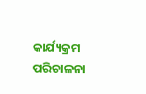କାର୍ଯ୍ୟକ୍ରମ ପରିଚାଳନା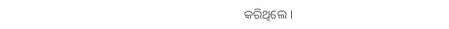କରିଥିଲେ ।